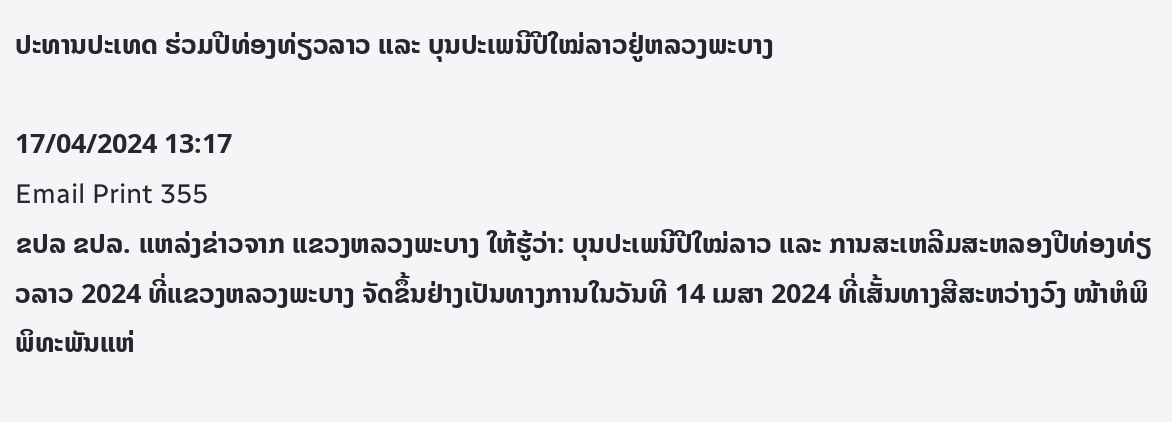ປະທານປະເທດ ຮ່ວມປີທ່ອງທ່ຽວລາວ ແລະ ບຸນປະເພນີປີໃໝ່ລາວຢູ່ຫລວງພະບາງ

17/04/2024 13:17
Email Print 355
ຂປລ ຂປລ. ແຫລ່ງຂ່າວຈາກ ແຂວງຫລວງພະບາງ ໃຫ້ຮູ້ວ່າ: ບຸນປະເພນີປີໃໝ່ລາວ ແລະ ການສະເຫລີມສະຫລອງປີທ່ອງທ່ຽວລາວ 2024 ທີ່ແຂວງຫລວງພະບາງ ຈັດຂຶ້ນຢ່າງເປັນທາງການໃນວັນທີ 14 ເມສາ 2024 ທີ່ເສັ້ນທາງສີສະຫວ່າງວົງ ໜ້າຫໍພິພິທະພັນແຫ່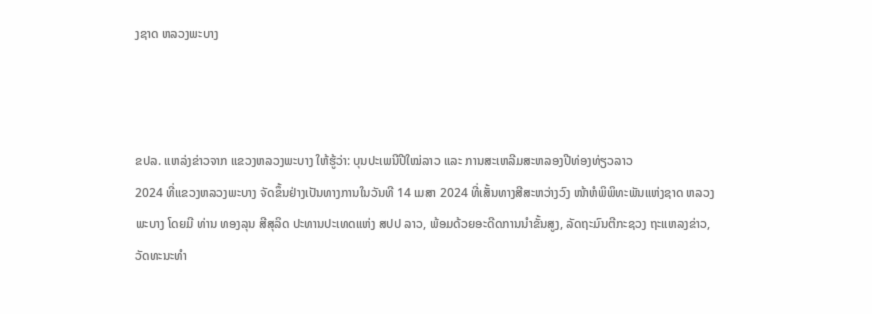ງຊາດ ຫລວງພະບາງ



ຂປລ. ແຫລ່ງຂ່າວຈາກ ແຂວງຫລວງພະບາງ ໃຫ້ຮູ້ວ່າ: ບຸນປະເພນີປີໃໝ່ລາວ ແລະ ການສະເຫລີມສະຫລອງປີທ່ອງທ່ຽວລາວ
2024 ທີ່ແຂວງຫລວງພະບາງ ຈັດຂຶ້ນຢ່າງເປັນທາງການໃນວັນທີ 14 ເມສາ 2024 ທີ່ເສັ້ນທາງສີສະຫວ່າງວົງ ໜ້າຫໍພິພິທະພັນແຫ່ງຊາດ ຫລວງພະບາງ ໂດຍມີ ທ່ານ ທອງລຸນ ສີສຸລິດ ປະທານປະເທດແຫ່ງ ສປປ ລາວ, ພ້ອມດ້ວຍອະດີດການນໍາຂັ້ນສູງ, ລັດຖະມົນຕີກະຊວງ ຖະແຫລງຂ່າວ, ວັດທະນະທຳ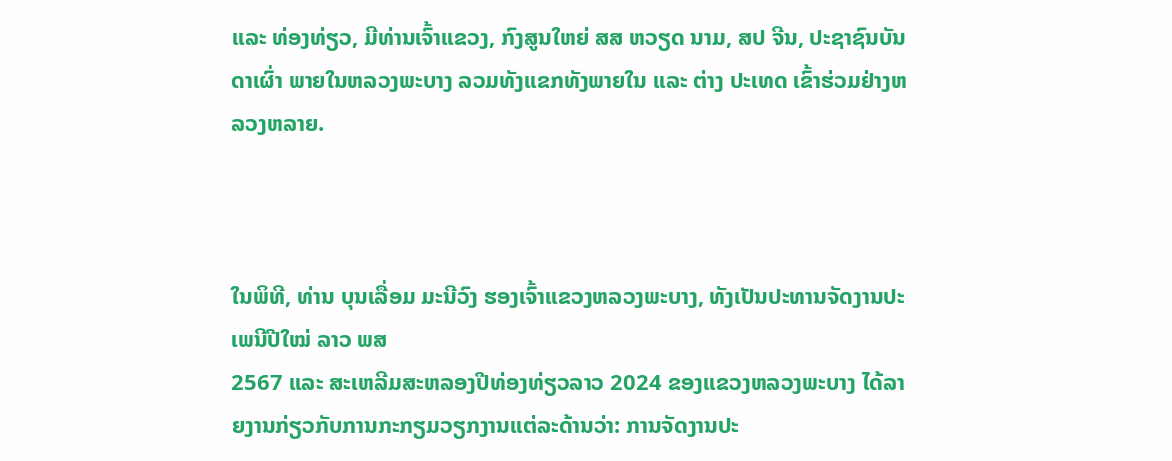ແລະ ທ່ອງທ່ຽວ, ມີທ່ານເຈົ້າແຂວງ, ກົງສູນໃຫຍ່ ສສ ຫວຽດ ນາມ, ສປ ຈີນ, ປະຊາຊົນບັນດາເຜົ່າ ພາຍໃນຫລວງພະບາງ ລວມທັງແຂກທັງພາຍໃນ ແລະ ຕ່າງ ປະເທດ ເຂົ້າຮ່ວມຢ່າງຫລວງຫລາຍ.



ໃນພິທີ, ທ່ານ ບຸນເລື່ອມ ມະນີວົງ ຮອງເຈົ້າແຂວງຫລວງພະບາງ, ທັງເປັນປະທານຈັດງານປະເພນີປີໃໝ່ ລາວ ພສ
2567 ແລະ ສະເຫລີມສະຫລອງປີທ່ອງທ່ຽວລາວ 2024 ຂອງແຂວງຫລວງພະບາງ ໄດ້ລາຍງານກ່ຽວກັບການກະກຽມວຽກງານແຕ່ລະດ້ານວ່າ: ການຈັດງານປະ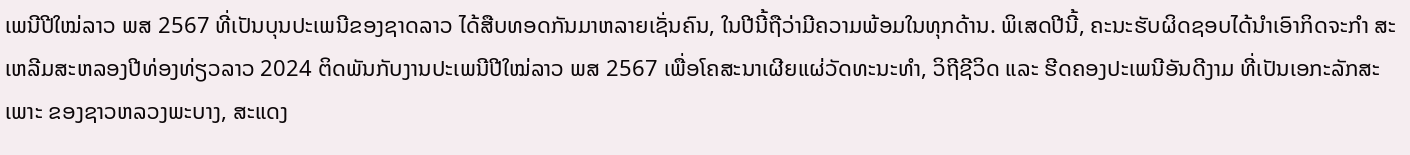ເພນີປີໃໝ່ລາວ ພສ 2567 ທີ່ເປັນບຸນປະເພນີຂອງຊາດລາວ ໄດ້ສືບທອດກັນມາຫລາຍເຊັ່ນຄົນ, ໃນປີນີ້ຖືວ່າມີຄວາມພ້ອມໃນທຸກດ້ານ. ພິເສດປີນີ້, ຄະນະຮັບຜິດຊອບໄດ້ນໍາເອົາກິດຈະກໍາ ສະເຫລີມສະຫລອງປີທ່ອງທ່ຽວລາວ 2024 ຕິດພັນກັບງານປະເພນີປີໃໝ່ລາວ ພສ 2567 ເພື່ອໂຄສະນາເຜີຍແຜ່ວັດທະນະທຳ, ວິຖີຊີວິດ ແລະ ຮີດຄອງປະເພນີອັນດີງາມ ທີ່ເປັນເອກະລັກສະເພາະ ຂອງຊາວຫລວງພະບາງ, ສະແດງ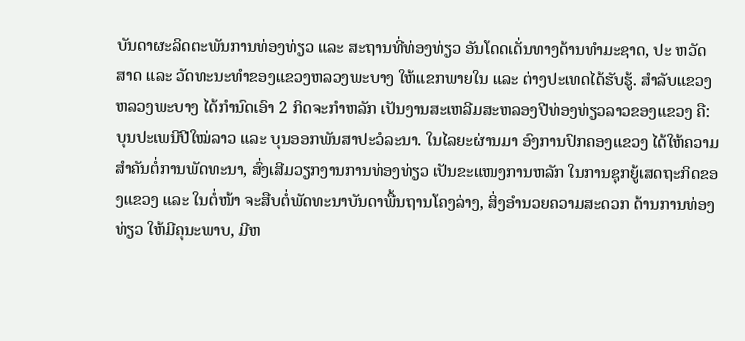ບັນດາຜະລິດຕະພັນການທ່ອງທ່ຽວ ແລະ ສະຖານທີ່ທ່ອງທ່ຽວ ອັນໂດດເດັ່ນທາງດ້ານທຳມະຊາດ, ປະ ຫວັດສາດ ແລະ ວັດທະນະທຳຂອງແຂວງຫລວງພະບາງ ໃຫ້ແຂກພາຍໃນ ແລະ ຕ່າງປະເທດໄດ້ຮັບຮູ້. ສໍາລັບແຂວງຫລວງພະບາງ ໄດ້ກຳນົດເອົາ 2 ກິດຈະກໍາຫລັກ ເປັນງານສະເຫລີມສະຫລອງປີທ່ອງທ່ຽວລາວຂອງແຂວງ ຄື: ບຸນປະເພນີປີໃໝ່ລາວ ແລະ ບຸນອອກພັນສາປະວໍລະນາ. ໃນໄລຍະຜ່ານມາ ອົງການປົກຄອງແຂວງ ໄດ້ໃຫ້ຄວາມສໍາຄັນຕໍ່ການພັດທະນາ, ສົ່ງເສີມວຽກງານການທ່ອງທ່ຽວ ເປັນຂະແໜງການຫລັກ ໃນການຊຸກຍູ້ເສດຖະກິດຂອງແຂວງ ແລະ ໃນຕໍ່ໜ້າ ຈະສືບຕໍ່ພັດທະນາບັນດາພື້ນຖານໂຄງລ່າງ, ສິ່ງອໍານວຍຄວາມສະດວກ ດ້ານການທ່ອງທ່ຽວ ໃຫ້ມີຄຸນະພາບ, ມີຫ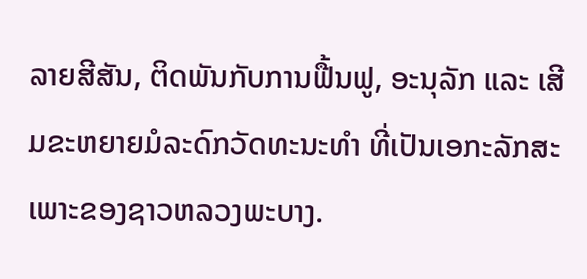ລາຍສີສັນ, ຕິດພັນກັບການຟື້ນຟູ, ອະນຸລັກ ແລະ ເສີມຂະຫຍາຍມໍລະດົກວັດທະນະທຳ ທີ່ເປັນເອກະລັກສະເພາະຂອງຊາວຫລວງພະບາງ.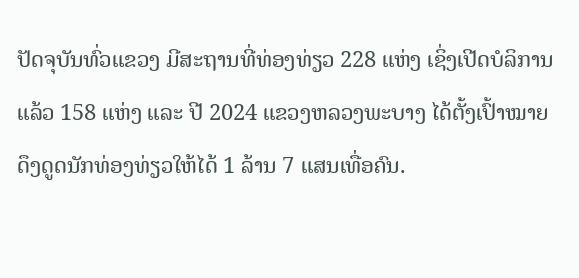ປັດຈຸບັນທົ່ວແຂວງ ມີສະຖານທີ່ທ່ອງທ່ຽວ 228 ແຫ່ງ ເຊິ່ງເປີດບໍລິການແລ້ວ 158 ແຫ່ງ ແລະ ປີ 2024 ແຂວງຫລວງພະບາງ ໄດ້ຕັ້ງເປົ້າໝາຍດຶງດູດນັກທ່ອງທ່ຽວໃຫ້ໄດ້ 1 ລ້ານ 7 ແສນເທື່ອຄົນ.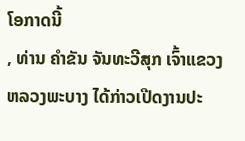ໂອກາດນີ້
, ທ່ານ ຄໍາຂັນ ຈັນທະວີສຸກ ເຈົ້າແຂວງຫລວງພະບາງ ໄດ້ກ່າວເປີດງານປະ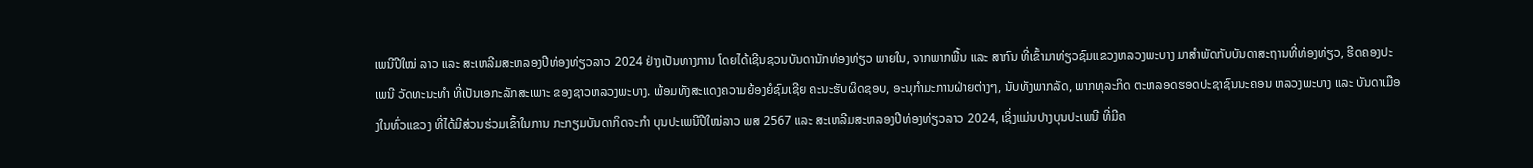ເພນີປີໃໝ່ ລາວ ແລະ ສະເຫລີມສະຫລອງປີທ່ອງທ່ຽວລາວ 2024 ຢ່າງເປັນທາງການ ໂດຍໄດ້ເຊີນຊວນບັນດານັກທ່ອງທ່ຽວ ພາຍໃນ, ຈາກພາກພື້ນ ແລະ ສາກົນ ທີ່ເຂົ້າມາທ່ຽວຊົມແຂວງຫລວງພະບາງ ມາສໍາພັດກັບບັນດາສະຖານທີ່ທ່ອງທ່ຽວ, ຮີດຄອງປະເພນີ ວັດທະນະທໍາ ທີ່ເປັນເອກະລັກສະເພາະ ຂອງຊາວຫລວງພະບາງ. ພ້ອມທັງສະແດງຄວາມຍ້ອງຍໍຊົມເຊີຍ ຄະນະຮັບຜິດຊອບ, ອະນຸກຳມະການຝ່າຍຕ່າງໆ, ນັບທັງພາກລັດ, ພາກທຸລະກິດ ຕະຫລອດຮອດປະຊາຊົນນະຄອນ ຫລວງພະບາງ ແລະ ບັນດາເມືອງໃນທົ່ວແຂວງ ທີ່ໄດ້ມີສ່ວນຮ່ວມເຂົ້າໃນການ ກະກຽມບັນດາກິດຈະກຳ ບຸນປະເພນີປີໃໝ່ລາວ ພສ 2567 ແລະ ສະເຫລີມສະຫລອງປີທ່ອງທ່ຽວລາວ 2024, ເຊິ່ງແມ່ນປາງບຸນປະເພນີ ທີ່ມີຄ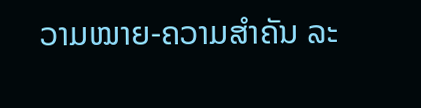ວາມໝາຍ-ຄວາມສຳຄັນ ລະ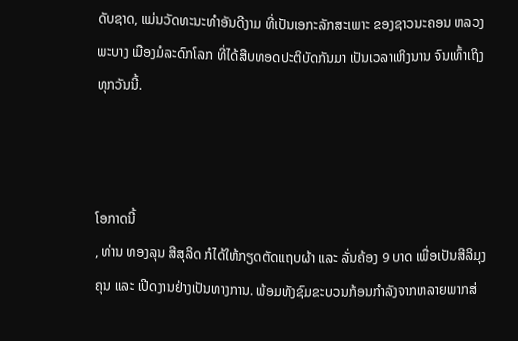ດັບຊາດ, ແມ່ນວັດທະນະທຳອັນດີງາມ ທີ່ເປັນເອກະລັກສະເພາະ ຂອງຊາວນະຄອນ ຫລວງພະບາງ ເມືອງມໍລະດົກໂລກ ທີ່ໄດ້ສືບທອດປະຕິບັດກັນມາ ເປັນເວລາເຫິງນານ ຈົນເທົ້າເຖິງທຸກວັນນີ້.



ໂອກາດນີ້
, ທ່ານ ທອງລຸນ ສີສຸລິດ ກໍໄດ້ໃຫ້ກຽດຕັດແຖບຜ້າ ແລະ ລັ່ນຄ້ອງ 9 ບາດ ເພື່ອເປັນສີລິມຸງຄຸນ ແລະ ເປີດງານຢ່າງເປັນທາງການ. ພ້ອມທັງຊົມຂະບວນກ້ອນກໍາລັງຈາກຫລາຍພາກສ່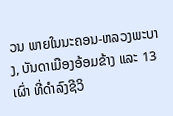ວນ ພາຍໃນນະຄອນ-ຫລວງພະບາງ, ບັນດາເມືອງອ້ອມຂ້າງ ແລະ 13 ເຜົ່າ ທີ່ດຳລົງຊີວິ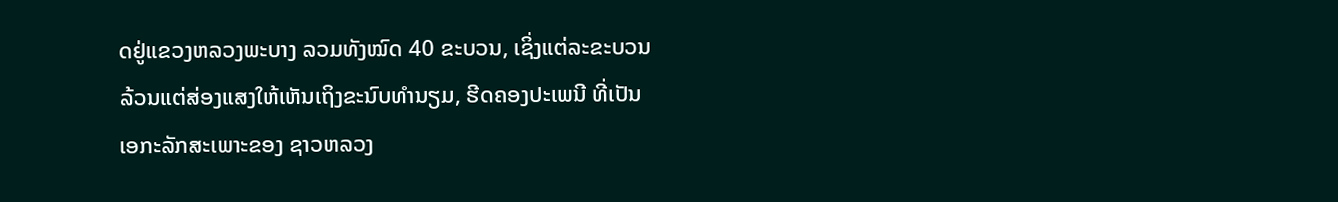ດຢູ່ແຂວງຫລວງພະບາງ ລວມທັງໝົດ 40 ຂະບວນ, ເຊິ່ງແຕ່ລະຂະບວນລ້ວນແຕ່ສ່ອງແສງໃຫ້ເຫັນເຖິງຂະນົບທຳນຽມ, ຮີດຄອງປະເພນີ ທີ່ເປັນເອກະລັກສະເພາະຂອງ ຊາວຫລວງ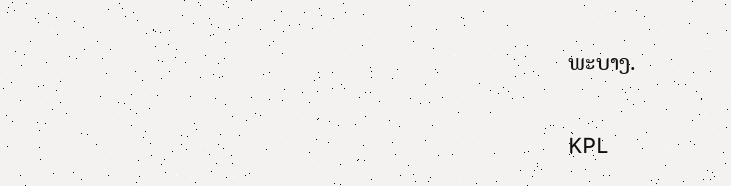ພະບາງ.

KPL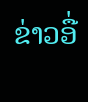ຂ່າວອື່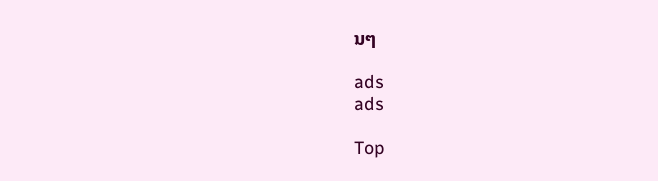ນໆ

ads
ads

Top